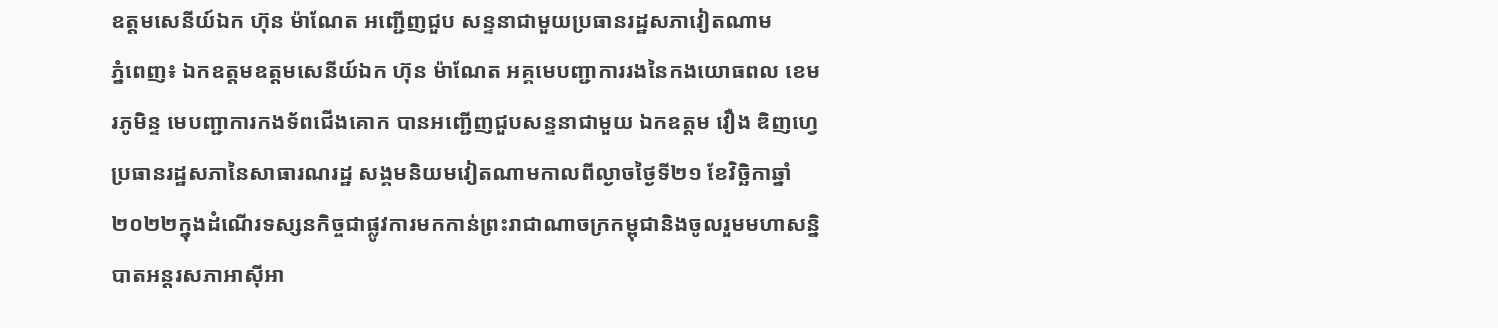ឧត្តមសេនីយ៍ឯក ហ៊ុន ម៉ាណែត អញ្ជើញជួប សន្ទនាជាមួយប្រធានរដ្ឋសភាវៀតណាម
ភ្នំពេញ៖ ឯកឧត្តមឧត្តមសេនីយ៍ឯក ហ៊ុន ម៉ាណែត អគ្គមេបញ្ជាការរងនៃកងយោធពល ខេមរភូមិន្ទ មេបញ្ជាការកងទ័ពជើងគោក បានអញ្ជើញជួបសន្ទនាជាមួយ ឯកឧត្តម វឿង ឌិញហ្វេ ប្រធានរដ្ឋសភានៃសាធារណរដ្ឋ សង្គមនិយមវៀតណាមកាលពីល្ងាចថ្ងៃទី២១ ខែវិច្ឆិកាឆ្នាំ២០២២ក្នុងដំណើរទស្សនកិច្ចជាផ្លូវការមកកាន់ព្រះរាជាណាចក្រកម្ពុជានិងចូលរួមមហាសន្និបាតអន្តរសភាអាស៊ីអា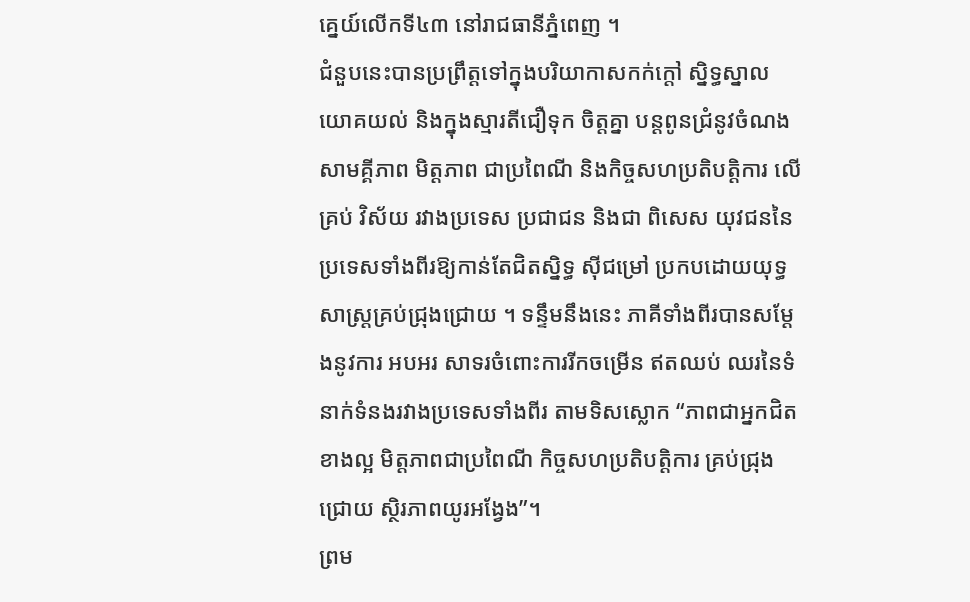គ្នេយ៍លើកទី៤៣ នៅរាជធានីភ្នំពេញ ។
ជំនួបនេះបានប្រព្រឹត្តទៅក្នុងបរិយាកាសកក់ក្តៅ ស្និទ្ធស្នាល យោគយល់ និងក្នុងស្មារតីជឿទុក ចិត្តគ្នា បន្តពូនជ្រំនូវចំណងសាមគ្គីភាព មិត្តភាព ជាប្រពៃណី និងកិច្ចសហប្រតិបត្តិការ លើគ្រប់ វិស័យ រវាងប្រទេស ប្រជាជន និងជា ពិសេស យុវជននៃប្រទេសទាំងពីរឱ្យកាន់តែជិតស្និទ្ធ ស៊ីជម្រៅ ប្រកបដោយយុទ្ធសាស្រ្តគ្រប់ជ្រុងជ្រោយ ។ ទន្ទឹមនឹងនេះ ភាគីទាំងពីរបានសម្តែងនូវការ អបអរ សាទរចំពោះការរីកចម្រើន ឥតឈប់ ឈរនៃទំនាក់ទំនងរវាងប្រទេសទាំងពីរ តាមទិសស្លោក “ភាពជាអ្នកជិតខាងល្អ មិត្តភាពជាប្រពៃណី កិច្ចសហប្រតិបត្តិការ គ្រប់ជ្រុងជ្រោយ ស្ថិរភាពយូរអង្វែង”។
ព្រម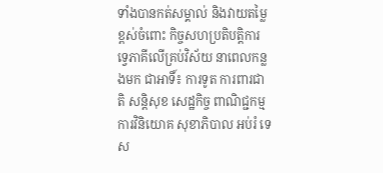ទាំងបានកត់សម្គាល់ និងវាយតម្លៃខ្ពស់ចំពោះ កិច្ចសហប្រតិបត្តិការទ្វេភាគីលើគ្រប់វិស័យ នាពេលកន្លងមក ជាអាទិ៍៖ ការទូត ការពារជាតិ សន្តិសុខ សេដ្ឋកិច្ច ពាណិជ្ជកម្ម ការវិនិយោគ សុខាភិបាល អប់រំ ទេស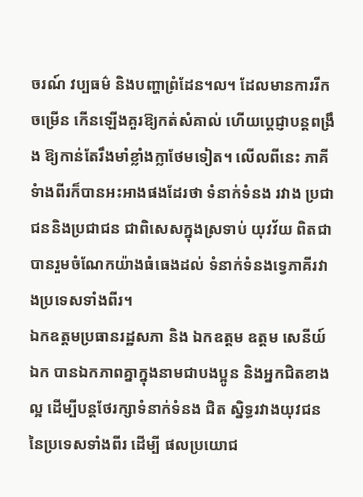ចរណ៍ វប្បធម៌ និងបញ្ហាព្រំដែន។ល។ ដែលមានការរីកចម្រើន កើនឡើងគួរឱ្យកត់សំគាល់ ហើយប្តេជ្ញាបន្តពង្រឹង ឱ្យកាន់តែរឹងមាំខ្លាំងក្លាថែមទៀត។ លើលពីនេះ ភាគីទំាងពីរក៏បានអះអាងផងដែរថា ទំនាក់ទំនង រវាង ប្រជាជននិងប្រជាជន ជាពិសេសក្នុងស្រទាប់ យុវវ័យ ពិតជាបានរួមចំណែកយ៉ាងធំធេងដល់ ទំនាក់ទំនងទ្វេភាគីរវាងប្រទេសទាំងពីរ។
ឯកឧត្តមប្រធានរដ្ឋសភា និង ឯកឧត្តម ឧត្តម សេនីយ៍ ឯក បានឯកភាពគ្នាក្នុងនាមជាបងប្អូន និងអ្នកជិតខាងល្អ ដើម្បីបន្តថែរក្សាទំនាក់ទំនង ជិត ស្និទ្ធរវាងយុវជននៃប្រទេសទាំងពីរ ដើម្បី ផលប្រយោជ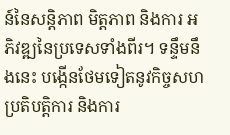ន៍នៃសន្តិភាព មិត្តភាព និងការ អភិវឌ្ឍនៃប្រទេសទាំងពីរ។ ទន្ទឹមនឹងនេះ បង្កើនថែមទៀតនូវកិច្ចសហប្រតិបត្តិការ និងការ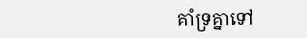គាំទ្រគ្នាទៅ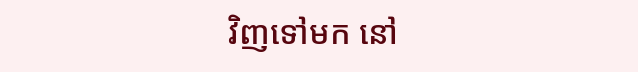វិញទៅមក នៅ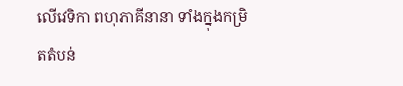លើវេទិកា ពហុភាគីនានា ទាំងក្នុងកម្រិតតំបន់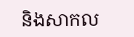និងសាកល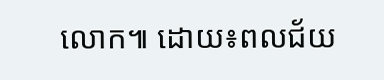លោក៕ ដោយ៖ពលជ័យ